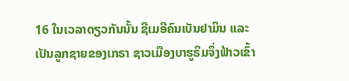16 ໃນເວລາດຽວກັນນັ້ນ ຊີເມອີຄົນເບັນຢາມິນ ແລະເປັນລູກຊາຍຂອງເກຣາ ຊາວເມືອງບາຮູຣິມຈຶ່ງຟ້າວເຂົ້າ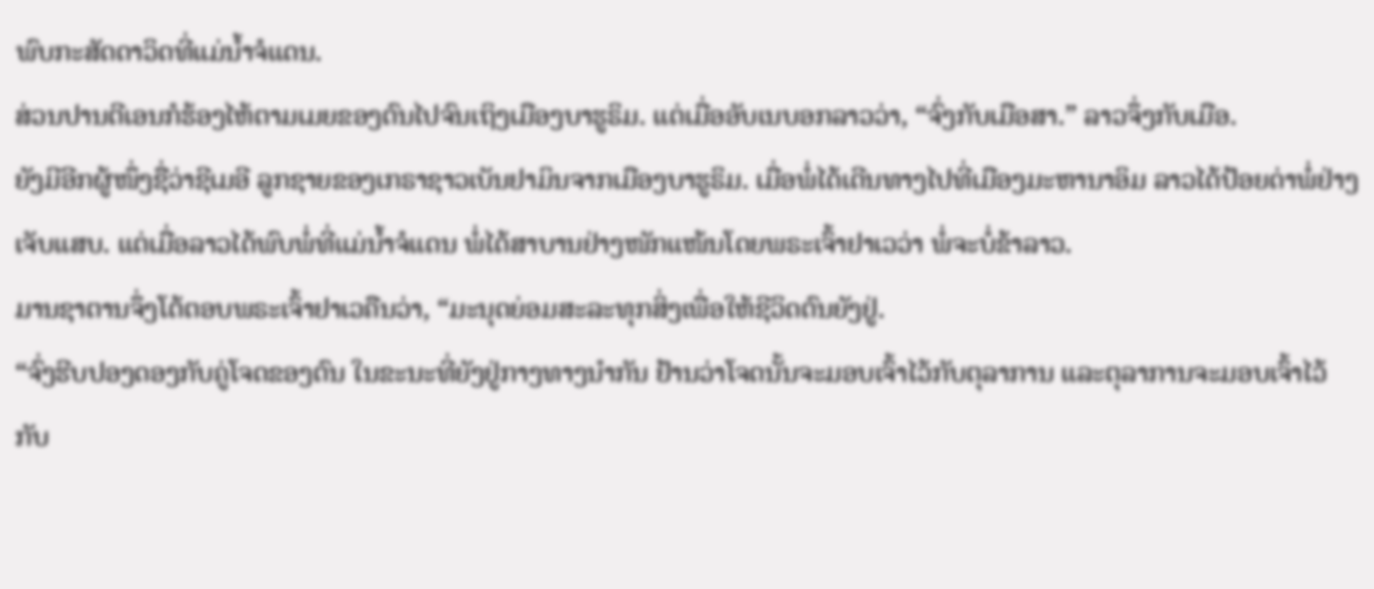ພົບກະສັດດາວິດທີ່ແມ່ນໍ້າຈໍແດນ.
ສ່ວນປານຕີເອນກໍຮ້ອງໄຫ້ຕາມເມຍຂອງຕົນໄປຈົນເຖິງເມືອງບາຮູຣິມ. ແຕ່ເມື່ອອັບເນບອກລາວວ່າ, “ຈົ່ງກັບເມືອສາ.” ລາວຈຶ່ງກັບເມືອ.
ຍັງມີອີກຜູ້ໜຶ່ງຊື່ວ່າຊີເມອີ ລູກຊາຍຂອງເກຣາຊາວເບັນຢາມິນຈາກເມືອງບາຮູຣິມ. ເມື່ອພໍ່ໄດ້ເດີນທາງໄປທີ່ເມືອງມະຫານາອິມ ລາວໄດ້ປ້ອຍດ່າພໍ່ຢ່າງເຈັບແສບ. ແຕ່ເມື່ອລາວໄດ້ພົບພໍ່ທີ່ແມ່ນໍ້າຈໍແດນ ພໍ່ໄດ້ສາບານຢ່າງໜັກແໜ້ນໂດຍພຣະເຈົ້າຢາເວວ່າ ພໍ່ຈະບໍ່ຂ້າລາວ.
ມານຊາຕານຈຶ່ງໂຕ້ຕອບພຣະເຈົ້າຢາເວຄືນວ່າ, “ມະນຸດຍ່ອມສະລະທຸກສິ່ງເພື່ອໃຫ້ຊີວິດຕົນຍັງຢູ່.
“ຈົ່ງຮີບປອງດອງກັບຄູ່ໂຈດຂອງຕົນ ໃນຂະນະທີ່ຍັງຢູ່ກາງທາງນຳກັນ ຢ້ານວ່າໂຈດນັ້ນຈະມອບເຈົ້າໄວ້ກັບຕຸລາການ ແລະຕຸລາການຈະມອບເຈົ້າໄວ້ກັບ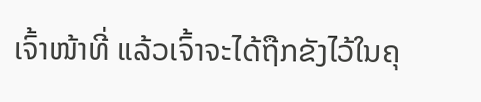ເຈົ້າໜ້າທີ່ ແລ້ວເຈົ້າຈະໄດ້ຖືກຂັງໄວ້ໃນຄຸ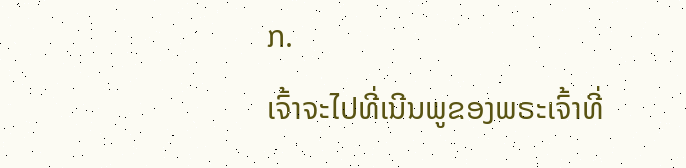ກ.
ເຈົ້າຈະໄປທີ່ເນີນພູຂອງພຣະເຈົ້າທີ່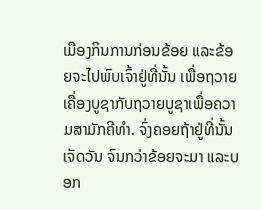ເມືອງກິນການກ່ອນຂ້ອຍ ແລະຂ້ອຍຈະໄປພົບເຈົ້າຢູ່ທີ່ນັ້ນ ເພື່ອຖວາຍເຄື່ອງບູຊາກັບຖວາຍບູຊາເພື່ອຄວາມສາມັກຄີທຳ. ຈົ່ງຄອຍຖ້າຢູ່ທີ່ນັ້ນເຈັດວັນ ຈົນກວ່າຂ້ອຍຈະມາ ແລະບອກ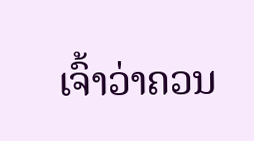ເຈົ້າວ່າຄວນ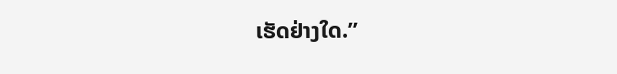ເຮັດຢ່າງໃດ.”